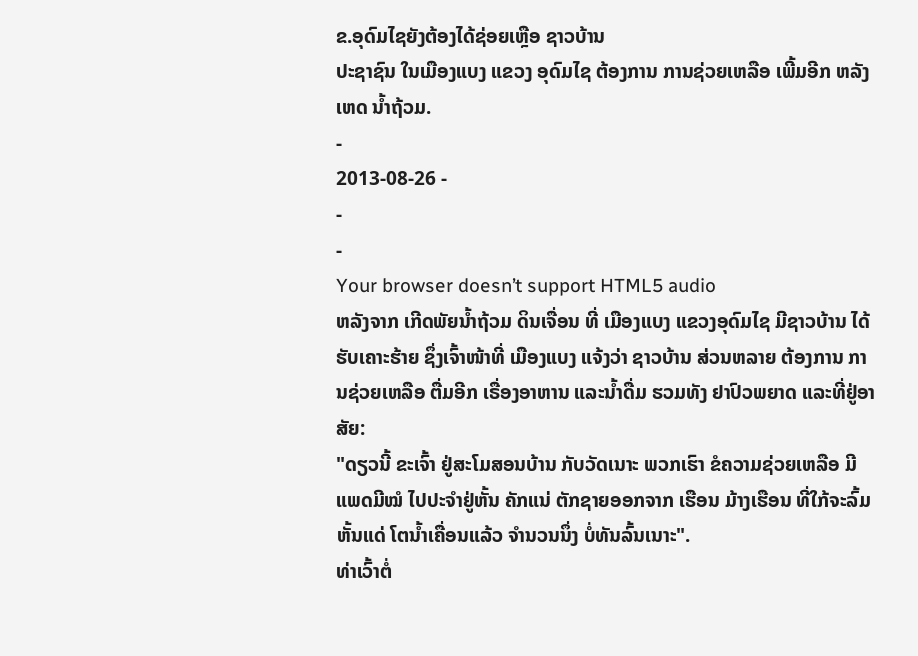ຂ.ອຸດົມໄຊຍັງຕ້ອງໄດ້ຊ່ອຍເຫຼືອ ຊາວບ້ານ
ປະຊາຊົນ ໃນເມືອງແບງ ແຂວງ ອຸດົມໄຊ ຕ້ອງການ ການຊ່ວຍເຫລືອ ເພີ້ມອີກ ຫລັງເຫດ ນໍ້າຖ້ວມ.
-
2013-08-26 -
-
-
Your browser doesn’t support HTML5 audio
ຫລັງຈາກ ເກີດພັຍນໍ້າຖ້ວມ ດິນເຈື່ອນ ທີ່ ເມືອງແບງ ແຂວງອຸດົມໄຊ ມີຊາວບ້ານ ໄດ້ຮັບເຄາະຮ້າຍ ຊຶ່ງເຈົ້າໜ້າທີ່ ເມືອງແບງ ແຈ້ງວ່າ ຊາວບ້ານ ສ່ວນຫລາຍ ຕ້ອງການ ການຊ່ວຍເຫລືອ ຕື່ມອີກ ເຣື່ອງອາຫານ ແລະນໍ້າດື່ມ ຮວມທັງ ຢາປົວພຍາດ ແລະທີ່ຢູ່ອາສັຍ:
"ດຽວນີ້ ຂະເຈົ້າ ຢູ່ສະໂມສອນບ້ານ ກັບວັດເນາະ ພວກເຮົາ ຂໍຄວາມຊ່ວຍເຫລືອ ມີແພດມີໝໍ ໄປປະຈໍາຢູ່ຫັ້ນ ຄັກແນ່ ຕັກຊາຍອອກຈາກ ເຮືອນ ມ້າງເຮືອນ ທີ່ໃກ້ຈະລົ້ມ ຫັ້ນແດ່ ໂຕນໍ້າເຄື່ອນແລ້ວ ຈໍານວນນຶ່ງ ບໍ່ທັນລົ້ນເນາະ".
ທ່າເວົ້າຕໍ່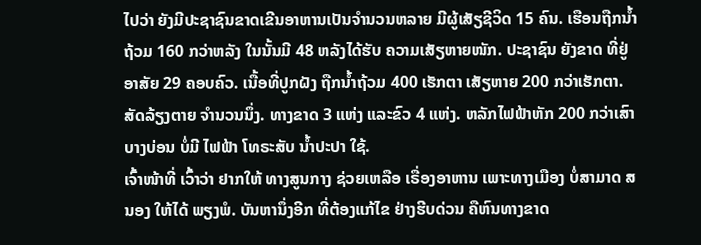ໄປວ່າ ຍັງມີປະຊາຊົນຂາດເຂີນອາຫານເປັນຈໍານວນຫລາຍ ມີຜູ້ເສັຽຊີວິດ 15 ຄົນ. ເຮືອນຖືກນໍ້າຖ້ວມ 160 ກວ່າຫລັງ ໃນນັ້ນມີ 48 ຫລັງໄດ້ຮັບ ຄວາມເສັຽຫາຍໜັກ. ປະຊາຊົນ ຍັງຂາດ ທີ່ຢູ່ອາສັຍ 29 ຄອບຄົວ. ເນື້ອທີ່ປູກຝັງ ຖືກນໍ້າຖ້ວມ 400 ເຮັກຕາ ເສັຽຫາຍ 200 ກວ່າເຮັກຕາ. ສັດລ້ຽງຕາຍ ຈໍານວນນຶ່ງ. ທາງຂາດ 3 ແຫ່ງ ແລະຂົວ 4 ແຫ່ງ. ຫລັກໄຟຟ້າຫັກ 200 ກວ່າເສົາ ບາງບ່ອນ ບໍ່ມີ ໄຟຟ້າ ໂທຣະສັບ ນໍ້າປະປາ ໃຊ້.
ເຈົ້າໜ້າທີ່ ເວົ້າວ່າ ຢາກໃຫ້ ທາງສູນກາງ ຊ່ວຍເຫລືອ ເຣື່ອງອາຫານ ເພາະທາງເມືອງ ບໍ່ສາມາດ ສນອງ ໃຫ້ໄດ້ ພຽງພໍ. ບັນຫານຶ່ງອີກ ທີ່ຕ້ອງແກ້ໄຂ ຢ່າງຮີບດ່ວນ ຄືຫົນທາງຂາດ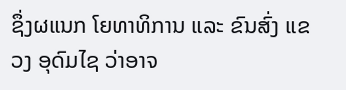ຊຶ່ງຜແນກ ໂຍທາທິການ ແລະ ຂົນສົ່ງ ແຂວງ ອຸດົມໄຊ ວ່າອາຈ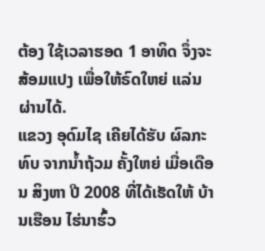ຕ້ອງ ໃຊ້ເວລາຮອດ 1 ອາທິດ ຈຶ່ງຈະສ້ອມແປງ ເພື່ອໃຫ້ຣົດໃຫຍ່ ແລ່ນຜ່ານໄດ້.
ແຂວງ ອຸດົມໄຊ ເຄີຍໄດ້ຮັບ ຜົລກະທົບ ຈາກນໍ້າຖ້ວມ ຄັ້ງໃຫຍ່ ເມື່ອເດືອນ ສິງຫາ ປີ 2008 ທີ່ໄດ້ເຮັດໃຫ້ ບ້ານເຮືອນ ໄຮ່ນາຮົ້ວ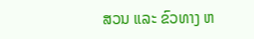ສວນ ແລະ ຂົວທາງ ຫ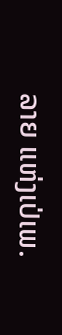ລາຍ ແຫ່ງເປ່ເພ.